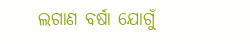ଲଗାଣ ବର୍ଷା ଯୋଗୁଁ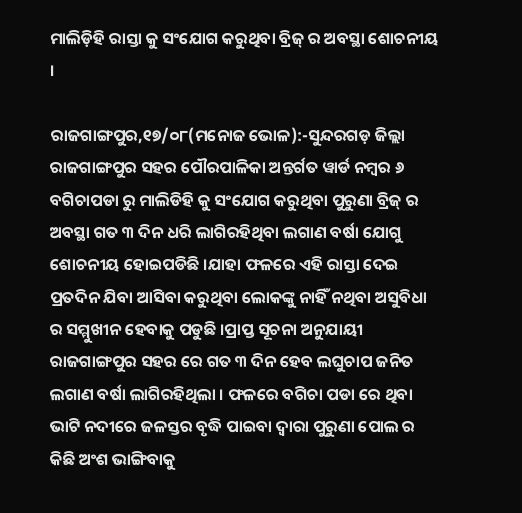ମାଲିଡ଼ିହି ରାସ୍ତା କୁ ସଂଯୋଗ କରୁଥିବା ବ୍ରିଜ୍ ର ଅବସ୍ଥା ଶୋଚନୀୟ ।

ରାଜଗାଙ୍ଗପୁର,୧୭/୦୮(ମନୋଜ ଭୋଳ):-ସୁନ୍ଦରଗଡ଼ ଜିଲ୍ଲା ରାଜଗାଙ୍ଗପୁର ସହର ପୌରପାଳିକା ଅନ୍ତର୍ଗତ ୱାର୍ଡ ନମ୍ବର ୬ ବଗିଚାପଡା ରୁ ମାଲିଡିହି କୁ ସଂଯୋଗ କରୁଥିବା ପୁରୁଣା ବ୍ରିଜ୍ ର ଅବସ୍ଥା ଗତ ୩ ଦିନ ଧରି ଲାଗିରହିଥିବା ଲଗାଣ ବର୍ଷା ଯୋଗୁ ଶୋଚନୀୟ ହୋଇପଡିଛି ।ଯାହା ଫଳରେ ଏହି ରାସ୍ତା ଦେଇ ପ୍ରତଦିନ ଯିବା ଆସିବା କରୁଥିବା ଲୋକଙ୍କୁ ନାହିଁ ନଥିବା ଅସୁବିଧା ର ସମ୍ମୁଖୀନ ହେବାକୁ ପଡୁଛି ।ପ୍ରାପ୍ତ ସୂଚନା ଅନୁଯାୟୀ ରାଜଗାଙ୍ଗପୁର ସହର ରେ ଗତ ୩ ଦିନ ହେବ ଲଘୁଚାପ ଜନିତ ଲଗାଣ ବର୍ଷା ଲାଗିରହିଥିଲା । ଫଳରେ ବଗିଚା ପଡା ରେ ଥିବା ଭାଟି ନଦୀରେ ଜଳସ୍ତର ବୃଦ୍ଧି ପାଇବା ଦ୍ୱାରା ପୁରୁଣା ପୋଲ ର କିଛି ଅଂଶ ଭାଙ୍ଗିବାକୁ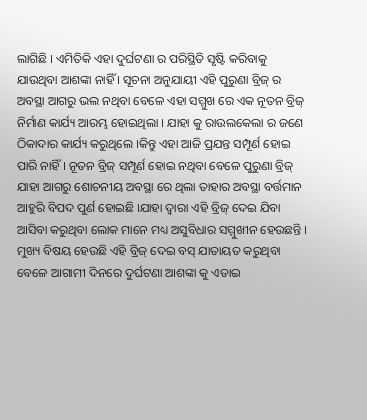ଲାଗିଛି । ଏମିତିକି ଏହା ଦୁର୍ଘଟଣା ର ପରିସ୍ଥିତି ସୃଷ୍ଟି କରିବାକୁ ଯାଉଥିବା ଆଶଙ୍କା ନାହିଁ । ସୂଚନା ଅନୁଯାୟୀ ଏହି ପୁରୁଣା ବ୍ରିଜ୍ ର ଅବସ୍ଥା ଆଗରୁ ଭଲ ନଥିବା ବେଳେ ଏହା ସମ୍ମୁଖ ରେ ଏକ ନୂତନ ବ୍ରିଜ୍ ନିର୍ମାଣ କାର୍ଯ୍ୟ ଆରମ୍ଭ ହୋଇଥିଲା । ଯାହା କୁ ରାଉଲକେଲା ର ଜଣେ ଠିକାଦାର କାର୍ଯ୍ୟ କରୁଥିଲେ ।କିନ୍ତୁ ଏହା ଆଜି ପ୍ରଯନ୍ତ ସମ୍ପୂର୍ଣ ହୋଇ ପାରି ନାହିଁ । ନୂତନ ବ୍ରିଜ୍ ସମ୍ପୂର୍ଣ ହୋଇ ନଥିବା ବେଳେ ପୁରୁଣା ବ୍ରିଜ୍ ଯାହା ଆଗରୁ ଶୋଚନୀୟ ଅବସ୍ଥା ରେ ଥିଲା ତାହାର ଅବସ୍ଥା ବର୍ତ୍ତମାନ ଆହୁରି ବିପଦ ପୁର୍ଣ ହୋଇଛି ।ଯାହା ଦ୍ୱାରା ଏହି ବ୍ରିଜ୍ ଦେଇ ଯିବା ଆସିବା କରୁଥିବା ଲୋକ ମାନେ ମଧ୍ୟ ଅସୁବିଧାର ସମ୍ମୁଖୀନ ହେଉଛନ୍ତି । ମୁଖ୍ୟ ବିଷୟ ହେଉଛି ଏହି ବ୍ରିଜ୍ ଦେଇ ବସ୍ ଯାତାୟତ କରୁଥିବା ବେଳେ ଆଗାମୀ ଦିନରେ ଦୁର୍ଘଟଣା ଆଶଙ୍କା କୁ ଏଡାଇ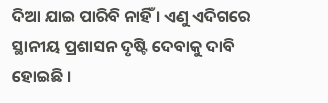ଦିଆ ଯାଇ ପାରିବି ନାହିଁ । ଏଣୁ ଏଦିଗରେ ସ୍ଥାନୀୟ ପ୍ରଶାସନ ଦୃଷ୍ଟି ଦେବାକୁ ଦାବି ହୋଇଛି ।